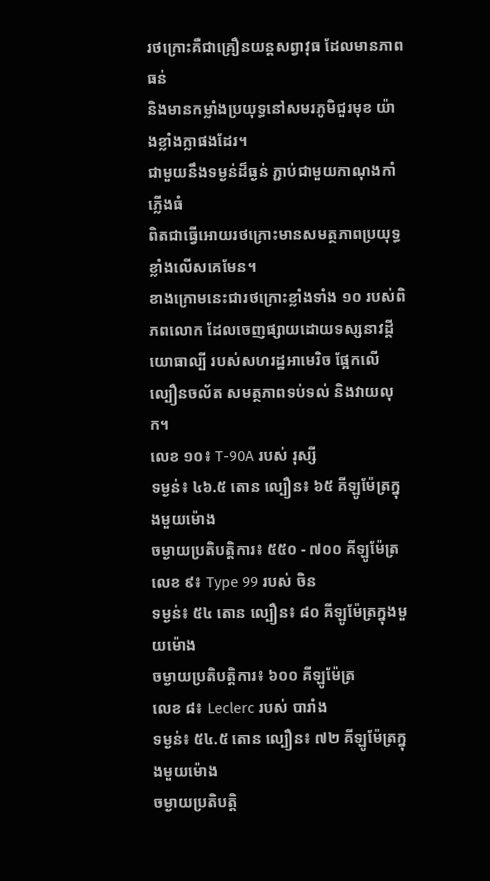រថក្រោះគឺជាគ្រឿនយន្តសព្វាវុធ ដែលមានភាពធន់
និងមានកម្លាំងប្រយុទ្ធនៅសមរភូមិជួរមុខ យ៉ាងខ្លាំងក្លាផងដែរ។
ជាមួយនឹងទម្ងន់ដ៏ធ្ងន់ ភ្ជាប់ជាមួយកាណុងកាំភ្លើងធំ
ពិតជាធ្វើអោយរថក្រោះមានសមត្ថភាពប្រយុទ្ធ ខ្លាំងលើសគេមែន។
ខាងក្រោមនេះជារថក្រោះខ្លាំងទាំង ១០ របស់ពិភពលោក ដែលចេញផ្សាយដោយទស្សនាវដ្តី យោធាល្បី របស់សហរដ្ឋអាមេរិច ផ្អែកលើ ល្បឿនចល័ត សមត្ថភាពទប់ទល់ និងវាយលុក។
លេខ ១០៖ T-90A របស់ រុស្សី
ទម្ងន់៖ ៤៦.៥ តោន ល្បឿន៖ ៦៥ គីឡូម៉ែត្រក្នុងមួយម៉ោង
ចម្ងាយប្រតិបត្តិការ៖ ៥៥០ - ៧០០ គីឡូម៉ែត្រ
លេខ ៩៖ Type 99 របស់ ចិន
ទម្ងន់៖ ៥៤ តោន ល្បឿន៖ ៨០ គីឡូម៉ែត្រក្នុងមួយម៉ោង
ចម្ងាយប្រតិបត្តិការ៖ ៦០០ គីឡូម៉ែត្រ
លេខ ៨៖ Leclerc របស់ បារាំង
ទម្ងន់៖ ៥៤.៥ តោន ល្បឿន៖ ៧២ គីឡូម៉ែត្រក្នុងមួយម៉ោង
ចម្ងាយប្រតិបត្តិ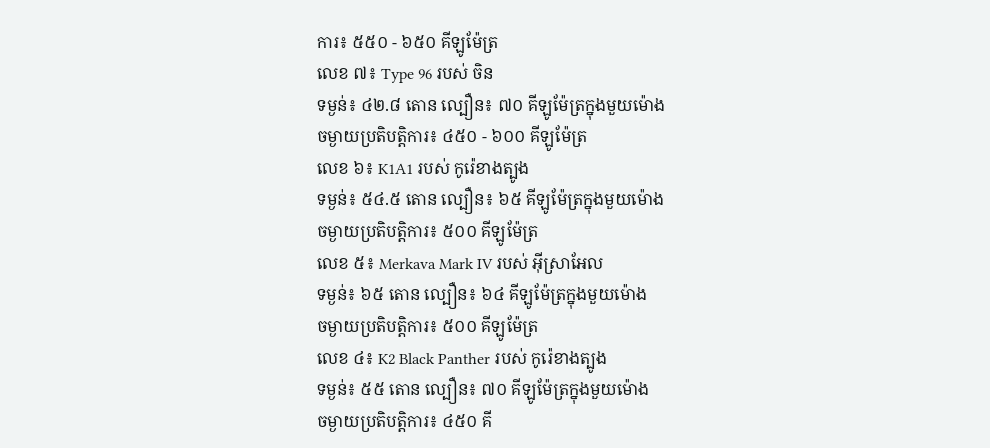ការ៖ ៥៥០ - ៦៥០ គីឡូម៉ែត្រ
លេខ ៧៖ Type 96 របស់ ចិន
ទម្ងន់៖ ៤២.៨ តោន ល្បឿន៖ ៧០ គីឡូម៉ែត្រក្នុងមួយម៉ោង
ចម្ងាយប្រតិបត្តិការ៖ ៤៥០ - ៦០០ គីឡូម៉ែត្រ
លេខ ៦៖ K1A1 របស់ កូរ៉េខាងត្បូង
ទម្ងន់៖ ៥៤.៥ តោន ល្បឿន៖ ៦៥ គីឡូម៉ែត្រក្នុងមួយម៉ោង
ចម្ងាយប្រតិបត្តិការ៖ ៥០០ គីឡូម៉ែត្រ
លេខ ៥៖ Merkava Mark IV របស់ អ៊ីស្រាអែល
ទម្ងន់៖ ៦៥ តោន ល្បឿន៖ ៦៤ គីឡូម៉ែត្រក្នុងមួយម៉ោង
ចម្ងាយប្រតិបត្តិការ៖ ៥០០ គីឡូម៉ែត្រ
លេខ ៤៖ K2 Black Panther របស់ កូរ៉េខាងត្បូង
ទម្ងន់៖ ៥៥ តោន ល្បឿន៖ ៧០ គីឡូម៉ែត្រក្នុងមួយម៉ោង
ចម្ងាយប្រតិបត្តិការ៖ ៤៥០ គី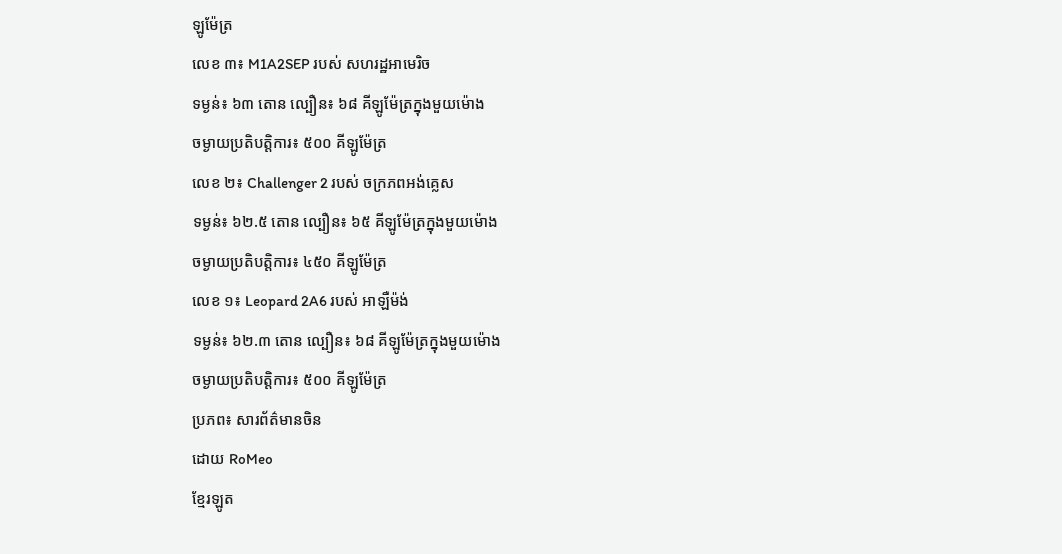ឡូម៉ែត្រ
លេខ ៣៖ M1A2SEP របស់ សហរដ្ឋអាមេរិច
ទម្ងន់៖ ៦៣ តោន ល្បឿន៖ ៦៨ គីឡូម៉ែត្រក្នុងមួយម៉ោង
ចម្ងាយប្រតិបត្តិការ៖ ៥០០ គីឡូម៉ែត្រ
លេខ ២៖ Challenger 2 របស់ ចក្រភពអង់គ្លេស
ទម្ងន់៖ ៦២.៥ តោន ល្បឿន៖ ៦៥ គីឡូម៉ែត្រក្នុងមួយម៉ោង
ចម្ងាយប្រតិបត្តិការ៖ ៤៥០ គីឡូម៉ែត្រ
លេខ ១៖ Leopard 2A6 របស់ អាឡឺម៉ង់
ទម្ងន់៖ ៦២.៣ តោន ល្បឿន៖ ៦៨ គីឡូម៉ែត្រក្នុងមួយម៉ោង
ចម្ងាយប្រតិបត្តិការ៖ ៥០០ គីឡូម៉ែត្រ
ប្រភព៖ សារព័ត៌មានចិន
ដោយ RoMeo
ខ្មែរឡូត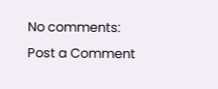No comments:
Post a Comment